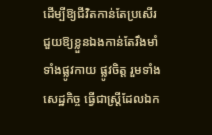ដើម្បីឱ្យជីវិតកាន់តែប្រសើរ ជួយឱ្យខ្លួនឯងកាន់តែរឹងមាំទាំងផ្លូវកាយ ផ្លូវចិត្ត រួមទាំងសេដ្ឋកិច្ច ធ្វើជាស្ត្រីដែលឯក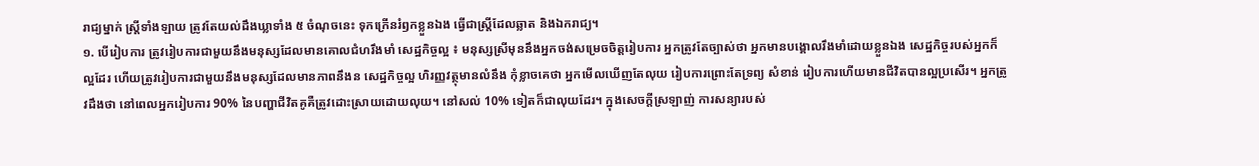រាជ្យម្នាក់ ស្ត្រីទាំងឡាយ ត្រូវតែយល់ដឹងឃ្លាទាំង ៥ ចំណុចនេះ ទុកក្រើនរំឭកខ្លួនឯង ធ្វើជាស្ត្រីដែលឆ្លាត និងឯករាជ្យ។
១. បើរៀបការ ត្រូវរៀបការជាមួយនឹងមនុស្សដែលមានគោលជំហរឹងមាំ សេដ្ឋកិច្ចល្អ ៖ មនុស្សស្រីមុននឹងអ្នកចង់សម្រេចចិត្តរៀបការ អ្នកត្រូវតែច្បាស់ថា អ្នកមានបង្គោលរឹងមាំដោយខ្លួនឯង សេដ្ឋកិច្ចរបស់អ្នកក៏ល្អដែរ ហើយត្រូវរៀបការជាមួយនឹងមនុស្សដែលមានភាពនឹងន សេដ្ឋកិច្ចល្អ ហិរញ្ញវត្ថុមានលំនឹង កុំខ្លាចគេថា អ្នកមើលឃើញតែលុយ រៀបការព្រោះតែទ្រព្យ សំខាន់ រៀបការហើយមានជីវិតបានល្អប្រសើរ។ អ្នកត្រូវដឹងថា នៅពេលអ្នករៀបការ 90% នៃបញ្ហាជីវិតគូគឺត្រូវដោះស្រាយដោយលុយ។ នៅសល់ 10% ទៀតក៏ជាលុយដែរ។ ក្នុងសេចក្ដីស្រឡាញ់ ការសន្យារបស់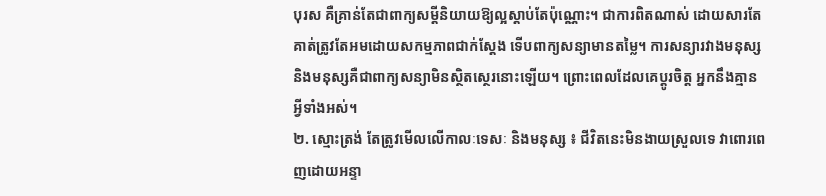បុរស គឺគ្រាន់តែជាពាក្យសម្ដីនិយាយឱ្យល្អស្ដាប់តែប៉ុណ្ណោះ។ ជាការពិតណាស់ ដោយសារតែគាត់ត្រូវតែអមដោយសកម្មភាពជាក់ស្តែង ទើបពាក្យសន្យាមានតម្លៃ។ ការសន្យារវាងមនុស្ស និងមនុស្សគឺជាពាក្យសន្យាមិនស្ថិតស្ថេរនោះឡើយ។ ព្រោះពេលដែលគេប្តូរចិត្ត អ្នកនឹងគ្មានអ្វីទាំងអស់។
២. ស្មោះត្រង់ តែត្រូវមើលលើកាលៈទេសៈ និងមនុស្ស ៖ ជីវិតនេះមិនងាយស្រួលទេ វាពោរពេញដោយអន្ទា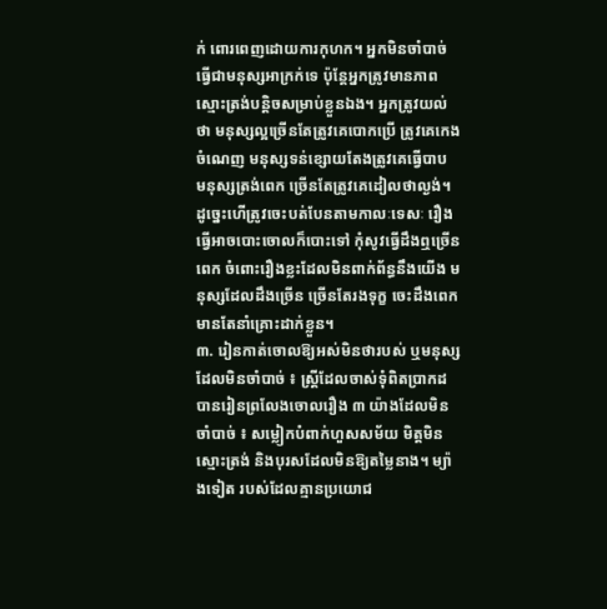ក់ ពោរពេញដោយការកុហក។ អ្នកមិនចាំបាច់ធ្វើជាមនុស្សអាក្រក់ទេ ប៉ុន្តែអ្នកត្រូវមានភាពស្មោះត្រង់បន្តិចសម្រាប់ខ្លួនឯង។ អ្នកត្រូវយល់ថា មនុស្សល្អច្រើនតែត្រូវគេបោកប្រើ ត្រូវគេកេងចំណេញ មនុស្សទន់ខ្សោយតែងត្រូវគេធ្វើបាប មនុស្សត្រង់ពេក ច្រើនតែត្រូវគេដៀលថាល្ងង់។ ដូច្នេះហើត្រូវចេះបត់បែនតាមកាលៈទេសៈ រឿងធ្វើអាចបោះចោលក៏បោះទៅ កុំសូវធ្វើដឹងឮច្រើនពេក ចំពោះរឿងខ្លះដែលមិនពាក់ព័ន្ធនឹងយើង មនុស្សដែលដឹងច្រើន ច្រើនតែរងទុក្ខ ចេះដឹងពេកមានតែនាំគ្រោះដាក់ខ្លួន។
៣. រៀនកាត់ចោលឱ្យអស់មិនថារបស់ ឬមនុស្សដែលមិនចាំបាច់ ៖ ស្ត្រីដែលចាស់ទុំពិតប្រាកដបានរៀនព្រលែងចោលរឿង ៣ យ៉ាងដែលមិនចាំបាច់ ៖ សម្លៀកបំពាក់ហួសសម័យ មិត្តមិនស្មោះត្រង់ និងបុរសដែលមិនឱ្យតម្លៃនាង។ ម្យ៉ាងទៀត របស់ដែលគ្មានប្រយោជ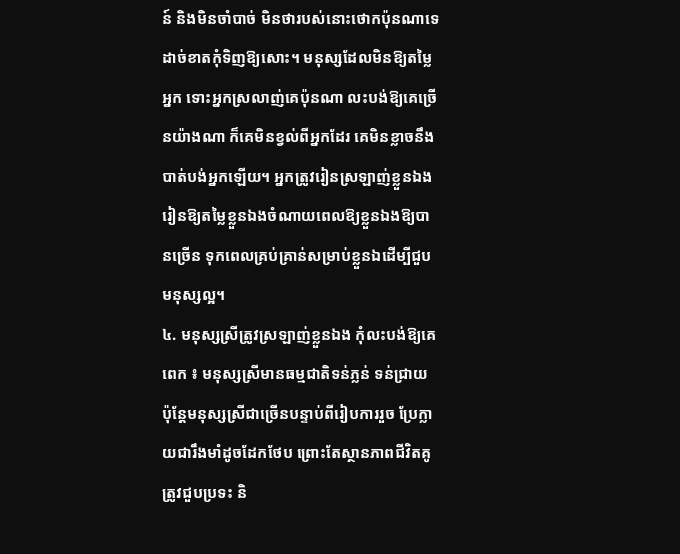ន៍ និងមិនចាំបាច់ មិនថារបស់នោះថោកប៉ុនណាទេ ដាច់ខាតកុំទិញឱ្យសោះ។ មនុស្សដែលមិនឱ្យតម្លៃអ្នក ទោះអ្នកស្រលាញ់គេប៉ុនណា លះបង់ឱ្យគេច្រើនយ៉ាងណា ក៏គេមិនខ្វល់ពីអ្នកដែរ គេមិនខ្លាចនឹងបាត់បង់អ្នកឡើយ។ អ្នកត្រូវរៀនស្រឡាញ់ខ្លួនឯង រៀនឱ្យតម្លៃខ្លួនឯងចំណាយពេលឱ្យខ្លួនឯងឱ្យបានច្រើន ទុកពេលគ្រប់គ្រាន់សម្រាប់ខ្លួនឯដើម្បីជួបមនុស្សល្អ។
៤. មនុស្សស្រីត្រូវស្រឡាញ់ខ្លួនឯង កុំលះបង់ឱ្យគេពេក ៖ មនុស្សស្រីមានធម្មជាតិទន់ភ្លន់ ទន់ជ្រាយ ប៉ុន្តែមនុស្សស្រីជាច្រើនបន្ទាប់ពីរៀបការរួច ប្រែក្លាយជារឹងមាំដូចដែកថែប ព្រោះតែស្ថានភាពជីវិតគូ ត្រូវជួបប្រទះ និ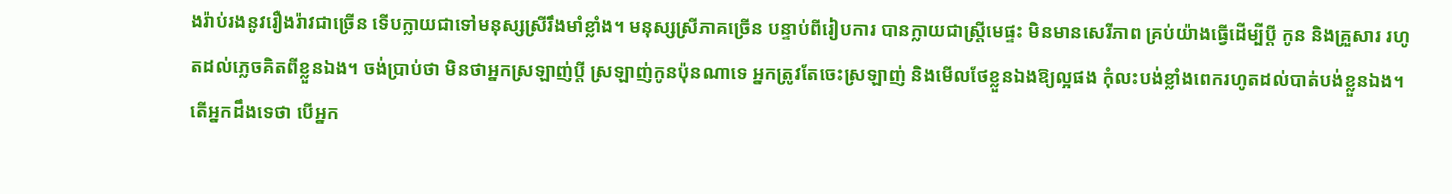ងរ៉ាប់រងនូវរឿងរ៉ាវជាច្រើន ទើបក្លាយជាទៅមនុស្សស្រីរឹងមាំខ្លាំង។ មនុស្សស្រីភាគច្រើន បន្ទាប់ពីរៀបការ បានក្លាយជាស្ត្រីមេផ្ទះ មិនមានសេរីភាព គ្រប់យ៉ាងធ្វើដើម្បីប្ដី កូន និងគ្រួសារ រហូតដល់ភ្លេចគិតពីខ្លួនឯង។ ចង់ប្រាប់ថា មិនថាអ្នកស្រឡាញ់ប្ដី ស្រឡាញ់កូនប៉ុនណាទេ អ្នកត្រូវតែចេះស្រឡាញ់ និងមើលថែខ្លួនឯងឱ្យល្អផង កុំលះបង់ខ្លាំងពេករហូតដល់បាត់បង់ខ្លួនឯង។ តើអ្នកដឹងទេថា បើអ្នក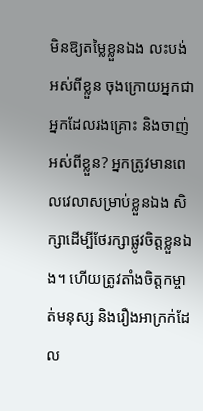មិនឱ្យតម្លៃខ្លួនឯង លះបង់អស់ពីខ្លួន ចុងក្រោយអ្នកជាអ្នកដែលរងគ្រោះ និងចាញ់អស់ពីខ្លួន? អ្នកត្រូវមានពេលវេលាសម្រាប់ខ្លួនឯង សិក្សាដើម្បីថែរក្សាផ្លូវចិត្តខ្លួនឯង។ ហើយត្រូវតាំងចិត្តកម្ចាត់មនុស្ស និងរឿងអាក្រក់ដែល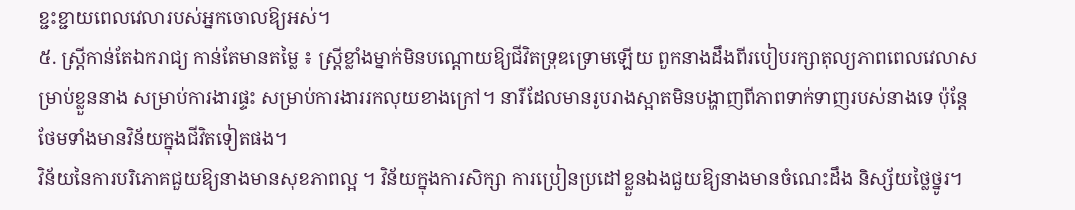ខ្ជះខ្ជាយពេលវេលារបស់អ្នកចោលឱ្យអស់។
៥. ស្ត្រីកាន់តែឯករាជ្យ កាន់តែមានតម្លៃ ៖ ស្ត្រីខ្លាំងម្នាក់មិនបណ្តោយឱ្យជីវិតទ្រុឌទ្រោមឡើយ ពួកនាងដឹងពីរបៀបរក្សាតុល្យភាពពេលវេលាសម្រាប់ខ្លួននាង សម្រាប់ការងារផ្ទះ សម្រាប់ការងាររកលុយខាងក្រៅ។ នារីដែលមានរូបរាងស្អាតមិនបង្ហាញពីភាពទាក់ទាញរបស់នាងទេ ប៉ុន្តែថែមទាំងមានវិន័យក្នុងជីវិតទៀតផង។
វិន័យនៃការបរិភោគជួយឱ្យនាងមានសុខភាពល្អ ។ វិន័យក្នុងការសិក្សា ការប្រៀនប្រដៅខ្លួនឯងជួយឱ្យនាងមានចំណេះដឹង និស្ស័យថ្លៃថ្នូរ។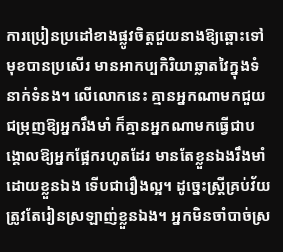ការប្រៀនប្រដៅខាងផ្លូវចិត្តជួយនាងឱ្យឆ្ពោះទៅមុខបានប្រសើរ មានអាកប្បកិរិយាឆ្លាតវៃក្នុងទំនាក់ទំនង។ លើលោកនេះ គ្មានអ្នកណាមកជួយជម្រុញឱ្យអ្នករឹងមាំ ក៏គ្មានអ្នកណាមកធ្វើជាបង្គោលឱ្យអ្នកផ្អែករហូតដែរ មានតែខ្លួនឯងរឹងមាំដោយខ្លួនឯង ទើបជារឿងល្អ។ ដូច្នេះស្ត្រីគ្រប់វ័យត្រូវតែរៀនស្រឡាញ់ខ្លួនឯង។ អ្នកមិនចាំបាច់ស្រ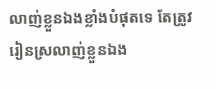លាញ់ខ្លួនឯងខ្លាំងបំផុតទេ តែត្រូវរៀនស្រលាញ់ខ្លួនឯង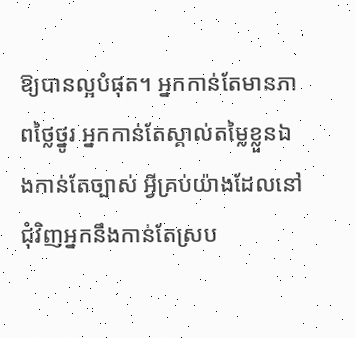ឱ្យបានល្អបំផុត។ អ្នកកាន់តែមានភាពថ្លៃថ្នូរ អ្នកកាន់តែស្គាល់តម្លៃខ្លួនឯងកាន់តែច្បាស់ អ្វីគ្រប់យ៉ាងដែលនៅជុំវិញអ្នកនឹងកាន់តែស្រប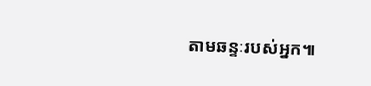តាមឆន្ទៈរបស់អ្នក៕